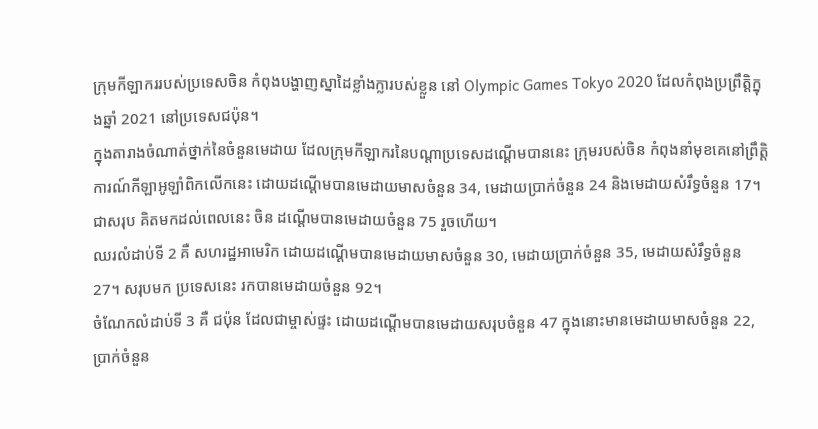ក្រុមកីឡាកររបស់ប្រទេសចិន កំពុងបង្ហាញស្នាដៃខ្លាំងក្លារបស់ខ្លួន នៅ Olympic Games Tokyo 2020 ដែលកំពុងប្រព្រឹត្តិក្នុងឆ្នាំ 2021 នៅប្រទេសជប៉ុន។
ក្នុងតារាងចំណាត់ថ្នាក់នៃចំនួនមេដាយ ដែលក្រុមកីឡាករនៃបណ្ដាប្រទេសដណ្ដើមបាននេះ ក្រុមរបស់ចិន កំពុងនាំមុខគេនៅព្រឹត្តិការណ៍កីឡាអូឡាំពិកលើកនេះ ដោយដណ្ដើមបានមេដាយមាសចំនួន 34, មេដាយប្រាក់ចំនួន 24 និងមេដាយសំរឹទ្ធចំនួន 17។ ជាសរុប គិតមកដល់ពេលនេះ ចិន ដណ្ដើមបានមេដាយចំនួន 75 រួចហើយ។
ឈរលំដាប់ទី 2 គឺ សហរដ្ឋអាមេរិក ដោយដណ្ដើមបានមេដាយមាសចំនួន 30, មេដាយប្រាក់ចំនួន 35, មេដាយសំរឹទ្ធចំនួន 27។ សរុបមក ប្រទេសនេះ រកបានមេដាយចំនួន 92។
ចំណែកលំដាប់ទី 3 គឺ ជប៉ុន ដែលជាម្ចាស់ផ្ទះ ដោយដណ្ដើមបានមេដាយសរុបចំនួន 47 ក្នុងនោះមានមេដាយមាសចំនួន 22, ប្រាក់ចំនួន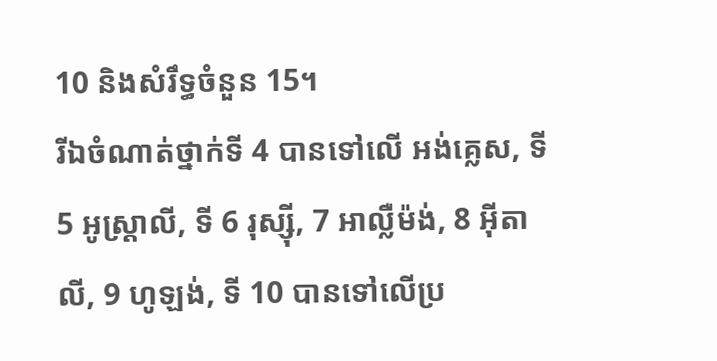10 និងសំរឹទ្ធចំនួន 15។
រីឯចំណាត់ថ្នាក់ទី 4 បានទៅលើ អង់គ្លេស, ទី 5 អូស្ត្រាលី, ទី 6 រុស្ស៊ី, 7 អាល្លឺម៉ង់, 8 អ៊ីតាលី, 9 ហូឡង់, ទី 10 បានទៅលើប្រ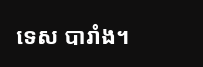ទេស បារាំង។